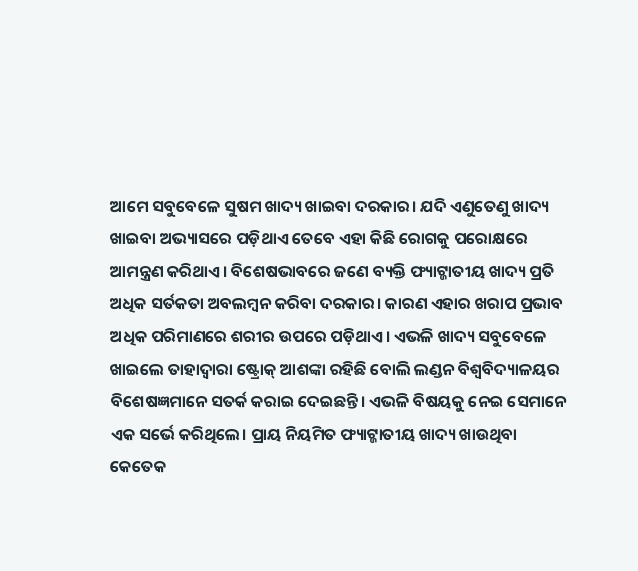ଆମେ ସବୁବେଳେ ସୁଷମ ଖାଦ୍ୟ ଖାଇବା ଦରକାର। ଯଦି ଏଣୁତେଣୁ ଖାଦ୍ୟ ଖାଇବା ଅଭ୍ୟାସରେ ପଡ଼ିଥାଏ ତେବେ ଏହା କିଛି ରୋଗକୁ ପରୋକ୍ଷରେ ଆମନ୍ତ୍ରଣ କରିଥାଏ। ବିଶେଷଭାବରେ ଜଣେ ବ୍ୟକ୍ତି ଫ୍ୟାଟ୍ଜାତୀୟ ଖାଦ୍ୟ ପ୍ରତି ଅଧିକ ସର୍ତକତା ଅବଲମ୍ବନ କରିବା ଦରକାର। କାରଣ ଏହାର ଖରାପ ପ୍ରଭାବ ଅଧିକ ପରିମାଣରେ ଶରୀର ଉପରେ ପଡ଼ିଥାଏ। ଏଭଳି ଖାଦ୍ୟ ସବୁବେଳେ ଖାଇଲେ ତାହାଦ୍ୱାରା ଷ୍ଟ୍ରୋକ୍ ଆଶଙ୍କା ରହିଛି ବୋଲି ଲଣ୍ଡନ ବିଶ୍ୱବିଦ୍ୟାଳୟର ବିଶେଷଜ୍ଞମାନେ ସତର୍କ କରାଇ ଦେଇଛନ୍ତି। ଏଭଳି ବିଷୟକୁ ନେଇ ସେମାନେ ଏକ ସର୍ଭେ କରିଥିଲେ। ପ୍ରାୟ ନିୟମିତ ଫ୍ୟାଟ୍ଜାତୀୟ ଖାଦ୍ୟ ଖାଉଥିବା କେତେକ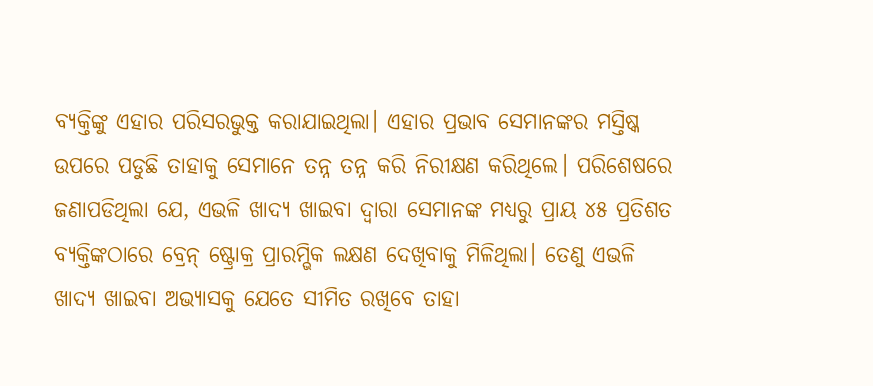ବ୍ୟକ୍ତିଙ୍କୁ ଏହାର ପରିସରଭୁକ୍ତ କରାଯାଇଥିଲା। ଏହାର ପ୍ରଭାବ ସେମାନଙ୍କର ମସ୍ତିଷ୍କ ଉପରେ ପଡୁଛି ତାହାକୁ ସେମାନେ ତନ୍ନ ତନ୍ନ କରି ନିରୀକ୍ଷଣ କରିଥିଲେ। ପରିଶେଷରେ ଜଣାପଡିଥିଲା ଯେ, ଏଭଳି ଖାଦ୍ୟ ଖାଇବା ଦ୍ୱାରା ସେମାନଙ୍କ ମଧ୍ୟରୁ ପ୍ରାୟ ୪୫ ପ୍ରତିଶତ ବ୍ୟକ୍ତିଙ୍କଠାରେ ବ୍ରେନ୍ ଷ୍ଟ୍ରୋକ୍ର ପ୍ରାରମ୍ଭିକ ଲକ୍ଷଣ ଦେଖିବାକୁ ମିଳିଥିଲା। ତେଣୁ ଏଭଳି ଖାଦ୍ୟ ଖାଇବା ଅଭ୍ୟାସକୁ ଯେତେ ସୀମିତ ରଖିବେ ତାହା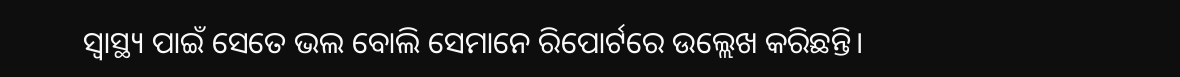ସ୍ବାସ୍ଥ୍ୟ ପାଇଁ ସେତେ ଭଲ ବୋଲି ସେମାନେ ରିପୋର୍ଟରେ ଉଲ୍ଲେଖ କରିଛନ୍ତି।